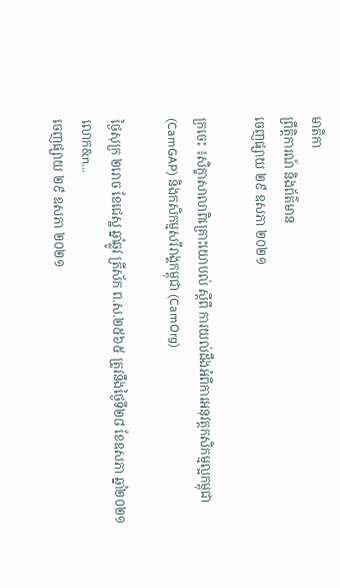មាតិកា
ព្រឹត្តិការណ៍ និងព័ត៌មាន
ចេញផ្សាយ ២៩ ឧសភា ២០២១

ក្រចេះ ៖សិក្ខាសាលាពិគ្រោះយោបល់ ស្ដីពី ការយល់ដឹងអំពីការអនុវត្តកសិកម្មល្អកម្ពុជា (CamGAP) និងកសិកម្មសរីរាង្គកម្ពុជា (CamOrg)

ថ្ងៃសុក្រ ២រោច ខែជេស្ឋ ឆ្នាំឆ្លូវ ត្រីស័ក ព.ស.២៥៦៥ ត្រូវនឹងថ្ងៃទី២៨ ខែឧសភា ឆ្នាំ២០២១ លោក&n...
ចេញផ្សាយ ២៩ ឧសភា ២០២១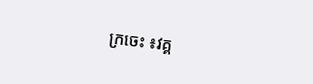ក្រចេះ ៖វគ្គ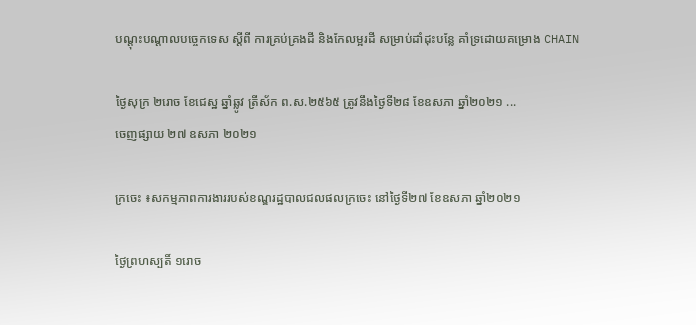បណ្តុះបណ្តាលបច្ចេកទេស ស្តីពី ការគ្រប់គ្រងដី និងកែលម្អរដី សម្រាប់ដាំដុះបន្លែ គាំទ្រដោយគម្រោង CHAIN

ថ្ងៃសុក្រ ២រោច ខែជេស្ឋ ឆ្នាំឆ្លូវ ត្រីស័ក ព.ស.២៥៦៥ ត្រូវនឹងថ្ងៃទី២៨ ខែឧសភា ឆ្នាំ២០២១ ...
ចេញផ្សាយ ២៧ ឧសភា ២០២១

ក្រចេះ ៖សកម្មភាពការងាររបស់ខណ្ឌរដ្ឋបាលជលផលក្រចេះ នៅថ្ងៃទី២៧ ខែឧសភា ឆ្នាំ២០២១

ថ្ងៃព្រហស្បតិ៍ ១រោច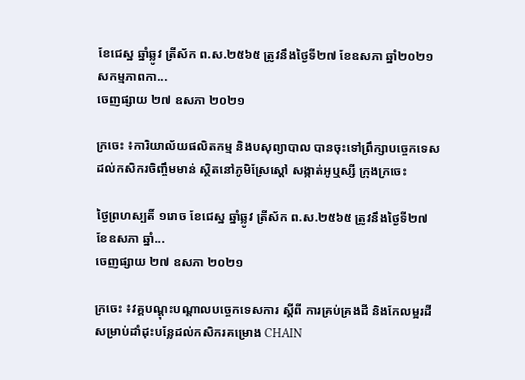ខែជេស្ឋ ឆ្នាំឆ្លូវ ត្រីស័ក ព.ស.២៥៦៥ ត្រូវនឹងថ្ងៃទី២៧ ខែឧសភា ឆ្នាំ២០២១ សកម្មភាពកា...
ចេញផ្សាយ ២៧ ឧសភា ២០២១

ក្រចេះ ៖ការិយាល័យផលិតកម្ម និងបសុព្យាបាល បានចុះទៅព្រឹក្សាបច្ចេកទេសដល់កសិករចិញ្ចឹមមាន់ ស្ថិតនៅភូមិស្រែស្ដៅ សង្កាត់អូឬស្សី ក្រុងក្រចេះ

ថ្ងៃព្រហស្បតិ៍ ១រោច ខែជេស្ឋ ឆ្នាំឆ្លូវ ត្រីស័ក ព.ស.២៥៦៥ ត្រូវនឹងថ្ងៃទី២៧ ខែឧសភា ឆ្នាំ...
ចេញផ្សាយ ២៧ ឧសភា ២០២១

ក្រចេះ ៖វគ្គបណ្តុះបណ្តាលបច្ចេកទេសការ ស្តីពី ការគ្រប់គ្រងដី និងកែលម្អរដី សម្រាប់ដាំដុះបន្លែដល់កសិករគម្រោង CHAIN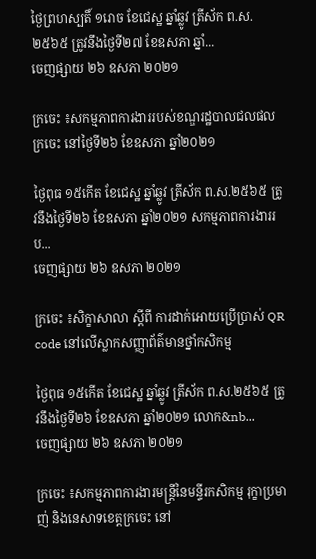ថ្ងៃព្រហស្បតិ៍ ១រោច ខែជេស្ឋ ឆ្នាំឆ្លូវ ត្រីស័ក ព.ស.២៥៦៥ ត្រូវនឹងថ្ងៃទី២៧ ខែឧសភា ឆ្នាំ...
ចេញផ្សាយ ២៦ ឧសភា ២០២១

ក្រចេះ ៖សកម្មភាពការងាររបស់ខណ្ឌរដ្ឋបាលជលផលក្រចេះ នៅថ្ងៃទី២៦ ខែឧសភា ឆ្នាំ២០២១

ថ្ងៃពុធ ១៥កើត ខែជេស្ឋ ឆ្នាំឆ្លូវ ត្រីស័ក ព.ស.២៥៦៥ ត្រូវនឹងថ្ងៃទី២៦ ខែឧសភា ឆ្នាំ២០២១ សកម្មភាពការងាររប...
ចេញផ្សាយ ២៦ ឧសភា ២០២១

ក្រចេះ ៖សិក្ខាសាលា ស្ដីពី ការដាក់អោយប្រើប្រាស់ QR code នៅលើស្លាកសញ្ញាព័ត៌មានថ្នាំកសិកម្ម

ថ្ងៃពុធ ១៥កើត ខែជេស្ឋ ឆ្នាំឆ្លូវ ត្រីស័ក ព.ស.២៥៦៥ ត្រូវនឹងថ្ងៃទី២៦ ខែឧសភា ឆ្នាំ២០២១ លោក&nb...
ចេញផ្សាយ ២៦ ឧសភា ២០២១

ក្រចេះ ៖សកម្មភាពការងារមន្ត្រីនៃមន្ទីរកសិកម្ម រុក្ខាប្រមាញ់ និងនេសាទខេត្តក្រចេះ នៅ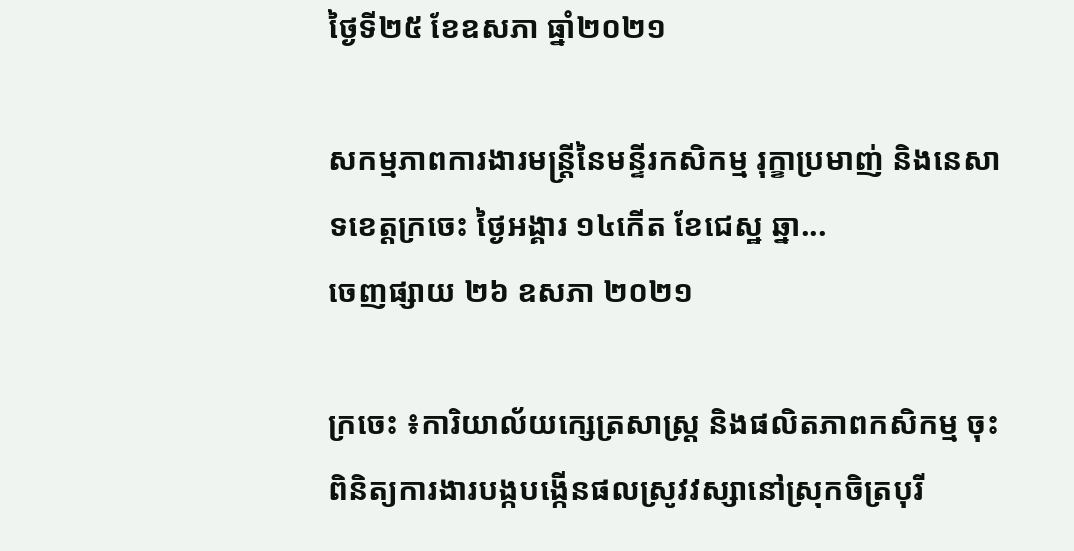ថ្ងៃទី២៥ ខែឧសភា ធ្នាំ២០២១

សកម្មភាពការងារមន្ត្រីនៃមន្ទីរកសិកម្ម រុក្ខាប្រមាញ់ និងនេសាទខេត្តក្រចេះ ថ្ងៃអង្គារ ១៤កើត ខែជេស្ឋ ឆ្នា...
ចេញផ្សាយ ២៦ ឧសភា ២០២១

ក្រចេះ ៖ការិយាល័យក្សេត្រសាស្រ្ត និងផលិតភាពកសិកម្ម ចុះពិនិត្យការងារបង្កបង្កើនផលស្រូវវស្សានៅស្រុកចិត្របុរី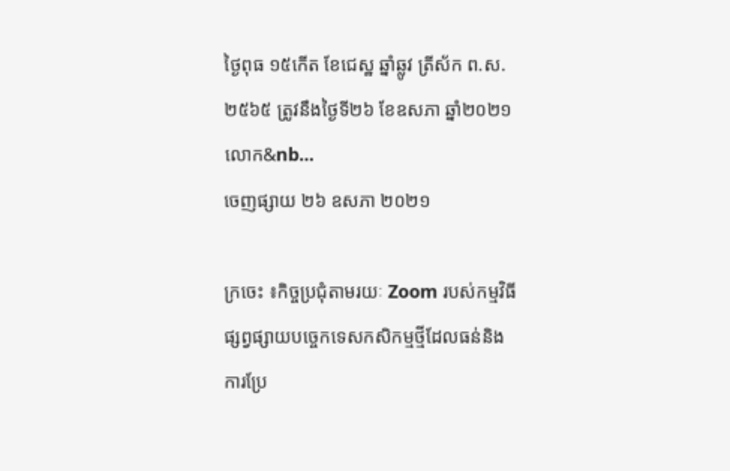ថ្ងៃពុធ ១៥កើត ខែជេស្ឋ ឆ្នាំឆ្លូវ ត្រីស័ក ព.ស.២៥៦៥ ត្រូវនឹងថ្ងៃទី២៦ ខែឧសភា ឆ្នាំ២០២១ លោក&nb...
ចេញផ្សាយ ២៦ ឧសភា ២០២១

ក្រចេះ ៖កិច្ចប្រជុំតាមរយៈ Zoom របស់កម្មវិធី ផ្សព្វផ្សាយបច្ចេកទេសកសិកម្មថ្មីដែលធន់និងការប្រែ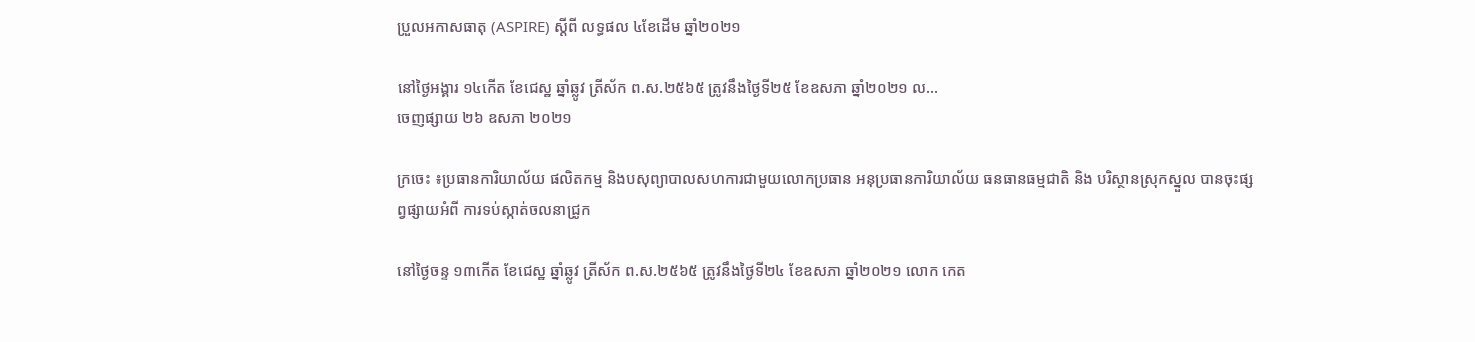ប្រួលអកាសធាតុ (ASPIRE) ស្ដីពី លទ្ធផល ៤ខែដើម ឆ្នាំ២០២១

នៅថ្ងៃអង្គារ ១៤កើត ខែជេស្ឋ ឆ្នាំឆ្លូវ ត្រីស័ក ព.ស.២៥៦៥ ត្រូវនឹងថ្ងៃទី២៥ ខែឧសភា ឆ្នាំ២០២១ ល...
ចេញផ្សាយ ២៦ ឧសភា ២០២១

ក្រចេះ ៖ប្រធានការិយាល័យ ផលិតកម្ម និងបសុព្យាបាលសហការជាមួយលោកប្រធាន អនុប្រធានការិយាល័យ ធនធានធម្មជាតិ និង បរិស្ថានស្រុកស្នួល បានចុះផ្សព្វផ្សាយអំពី ការទប់ស្កាត់ចលនាជ្រូក

នៅថ្ងៃចន្ទ ១៣កើត ខែជេស្ឋ ឆ្នាំឆ្លូវ ត្រីស័ក ព.ស.២៥៦៥ ត្រូវនឹងថ្ងៃទី២៤ ខែឧសភា ឆ្នាំ២០២១ លោក កេត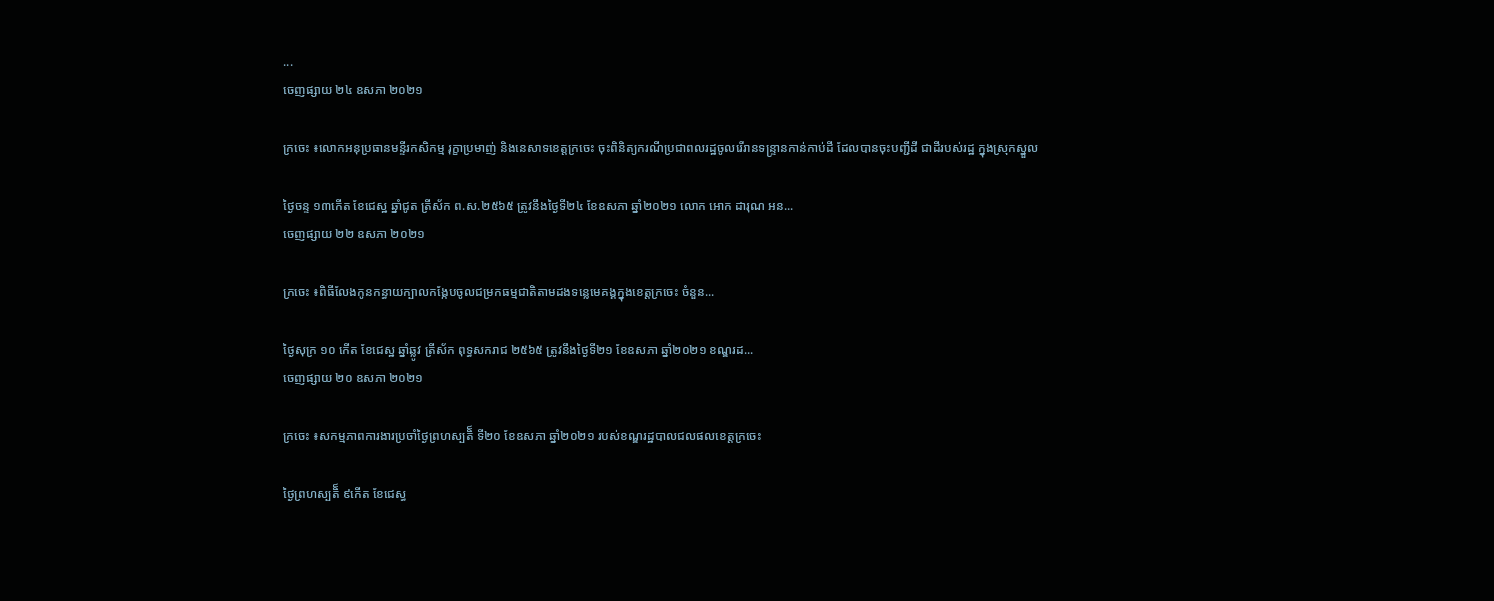...
ចេញផ្សាយ ២៤ ឧសភា ២០២១

ក្រចេះ ៖លោកអនុប្រធានមន្ទីរកសិកម្ម រុក្ខាប្រមាញ់ និងនេសាទខេត្តក្រចេះ ចុះពិនិត្យករណីប្រជាពលរដ្ឋចូលរើរានទន្រ្ទានកាន់កាប់ដី ដែលបានចុះបញ្ជីដី ជាដីរបស់រដ្ឋ ក្នុងស្រុកស្នួល

ថ្ងៃចន្ទ ១៣កើត ខែជេស្ឋ ឆ្នាំជូត ត្រីស័ក ព.ស.២៥៦៥ ត្រូវនឹងថ្ងៃទី២៤ ខែឧសភា ឆ្នាំ២០២១ លោក អោក ដារុណ អន...
ចេញផ្សាយ ២២ ឧសភា ២០២១

ក្រចេះ ៖ពិធីលែងកូនកន្ធាយក្បាលកង្កែបចូលជម្រកធម្មជាតិតាមដងទន្លេមេគង្គក្នុងខេត្តក្រចេះ ចំនួន...

ថ្ងៃសុក្រ ១០ កើត ខែជេស្ឋ ឆ្នាំឆ្លូវ ត្រីស័ក ពុទ្ធសករាជ ២៥៦៥ ត្រូវនឹងថ្ងៃទី២១ ខែឧសភា ឆ្នាំ២០២១ ខណ្ឌរដ...
ចេញផ្សាយ ២០ ឧសភា ២០២១

ក្រចេះ ៖សកម្មភាពការងារប្រចាំថ្ងៃព្រហស្បតិ៏ ទី២០ ខែឧសភា ឆ្នាំ២០២១ របស់ខណ្ឌរដ្ឋបាលជលផលខេត្តក្រចេះ

ថ្ងៃព្រហស្បតិ៏ ៩កើត ខែជេស្ធ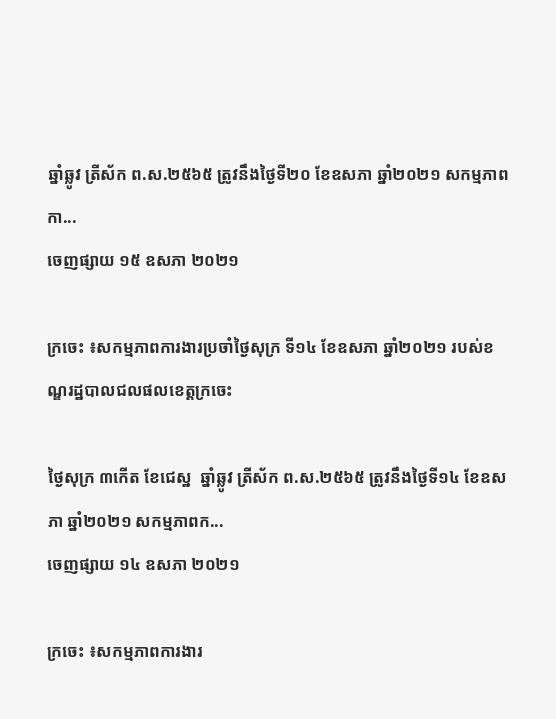ឆ្នាំឆ្លូវ ត្រីស័ក ព.ស.២៥៦៥ ត្រូវនឹងថ្ងៃទី២០ ខែឧសភា ឆ្នាំ២០២១ សកម្មភាពកា...
ចេញផ្សាយ ១៥ ឧសភា ២០២១

ក្រចេះ ៖សកម្មភាពការងារប្រចាំថ្ងៃសុក្រ ទី១៤ ខែឧសភា ឆ្នាំ២០២១ របស់ខណ្ឌរដ្ឋបាលជលផលខេត្តក្រចេះ

ថ្ងៃសុក្រ ៣កើត ខែជេស្ឋ  ឆ្នាំឆ្លូវ ត្រីស័ក ព.ស.២៥៦៥ ត្រូវនឹងថ្ងៃទី១៤ ខែឧសភា ឆ្នាំ២០២១ សកម្មភាពក...
ចេញផ្សាយ ១៤ ឧសភា ២០២១

ក្រចេះ ៖សកម្មភាពការងារ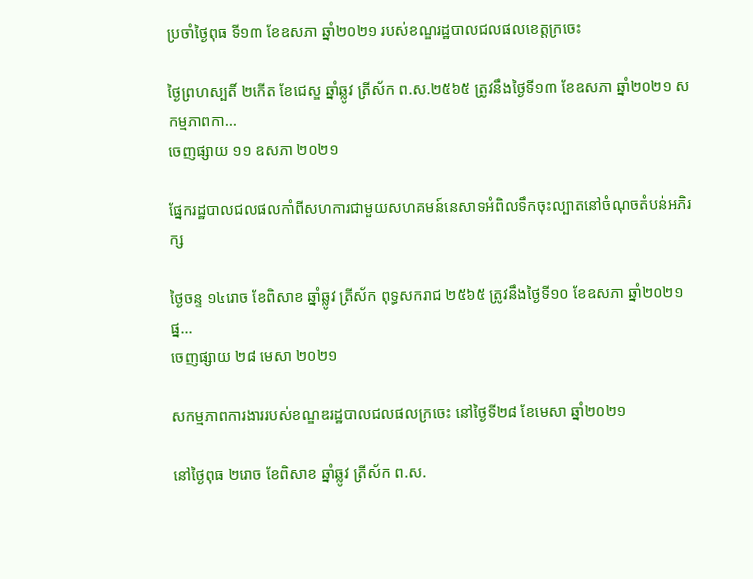ប្រចាំថ្ងៃពុធ ទី១៣ ខែឧសភា ឆ្នាំ២០២១ របស់ខណ្ឌរដ្ឋបាលជលផលខេត្តក្រចេះ

ថ្ងៃព្រហស្បតិ៍ ២កើត ខែជេស្ឌ ឆ្នាំឆ្លូវ ត្រីស័ក ព.ស.២៥៦៥ ត្រូវនឹងថ្ងៃទី១៣ ខែឧសភា ឆ្នាំ២០២១ សកម្មភាពកា...
ចេញផ្សាយ ១១ ឧសភា ២០២១

ផ្នែករដ្ឋបាលជលផលកាំពីសហការជាមួយសហគមន៍នេសាទអំពិលទឹកចុះល្បាតនៅចំណុចតំបន់អភិរក្ស

ថ្ងៃចន្ទ ១៤រោច ខែពិសាខ ឆ្នាំឆ្លូវ ត្រីស័ក ពុទ្ធសករាជ ២៥៦៥ ត្រូវនឹងថ្ងៃទី១០ ខែឧសភា ឆ្នាំ២០២១ ផ្ន...
ចេញផ្សាយ ២៨ មេសា ២០២១

សកម្មភាពការងាររបស់ខណ្ឌឌរដ្ឋបាលជលផលក្រចេះ នៅថ្ងៃទី២៨ ខែមេសា ឆ្នាំ២០២១

នៅថ្ងៃពុធ ២រោច ខែពិសាខ ឆ្នាំឆ្លូវ ត្រីស័ក ព.ស.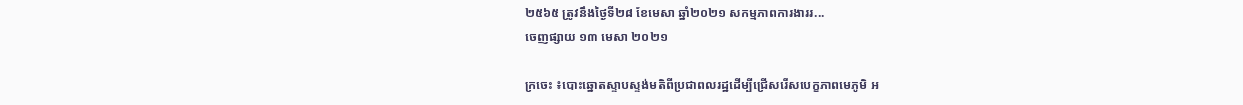២៥៦៥ ត្រូវនឹងថ្ងៃទី២៨ ខែមេសា ឆ្នាំ២០២១ សកម្មភាពការងាររ...
ចេញផ្សាយ ១៣ មេសា ២០២១

ក្រចេះ ៖បោះឆ្នោតស្ទាបស្ទង់មតិពីប្រជាពលរដ្ឋដើម្បីជ្រើសរើសបេក្ខភាពមេភូមិ អ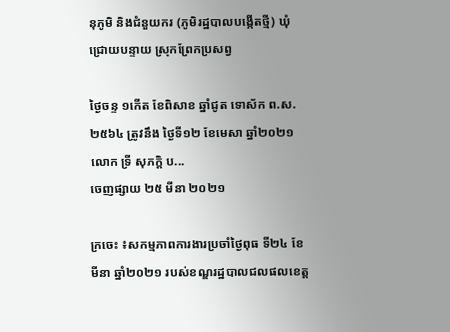នុភូមិ និងជំនួយករ (ភូមិរដ្ឋបាលបង្កើតថ្មី) ឃុំជ្រោយបន្ទាយ ស្រុកព្រែកប្រសព្វ

ថ្ងៃចន្ទ ១កើត ខែពិសាខ ឆ្នាំជូត ទោស័ក ព.ស. ២៥៦៤ ត្រូវនឹង ថ្ងៃទី១២ ខែមេសា ឆ្នាំ២០២១ លោក ទ្រី សុភក្តិ ប...
ចេញផ្សាយ ២៥ មីនា ២០២១

ក្រចេះ ៖សកម្មភាពការងារប្រចាំថ្ងៃពុធ ទី២៤ ខែមីនា ឆ្នាំ២០២១ របស់ខណ្ឌរដ្ឋបាលជលផលខេត្ត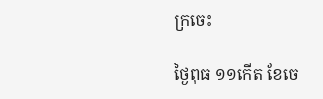ក្រចេះ

ថ្ងៃពុធ ១១កើត ខែចេ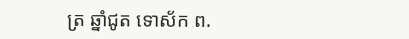ត្រ ឆ្នាំជូត ទោស័ក ព.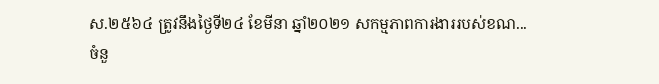ស.២៥៦៤ ត្រូវនឹងថ្ងៃទី២៤ ខែមីនា ឆ្នាំ២០២១ សកម្មភាពការងាររបស់ខណ...
ចំនួ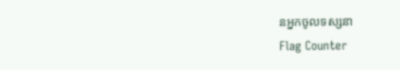នអ្នកចូលទស្សនា
Flag Counter